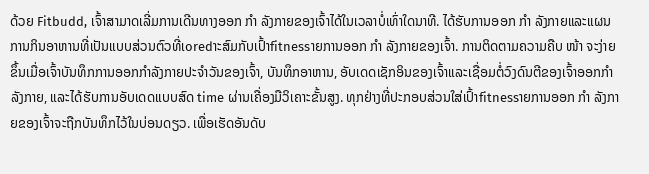ດ້ວຍ Fitbudd, ເຈົ້າສາມາດເລີ່ມການເດີນທາງອອກ ກຳ ລັງກາຍຂອງເຈົ້າໄດ້ໃນເວລາບໍ່ເທົ່າໃດນາທີ. ໄດ້ຮັບການອອກ ກຳ ລັງກາຍແລະແຜນການກິນອາຫານທີ່ເປັນແບບສ່ວນຕົວທີ່ເoredາະສົມກັບເປົ້າfitnessາຍການອອກ ກຳ ລັງກາຍຂອງເຈົ້າ. ການຕິດຕາມຄວາມຄືບ ໜ້າ ຈະງ່າຍຂຶ້ນເມື່ອເຈົ້າບັນທຶກການອອກກໍາລັງກາຍປະຈໍາວັນຂອງເຈົ້າ, ບັນທຶກອາຫານ, ອັບເດດເຊັກອິນຂອງເຈົ້າແລະເຊື່ອມຕໍ່ວົງດົນຕີຂອງເຈົ້າອອກກໍາລັງກາຍ, ແລະໄດ້ຮັບການອັບເດດແບບສົດ time ຜ່ານເຄື່ອງມືວິເຄາະຂັ້ນສູງ. ທຸກຢ່າງທີ່ປະກອບສ່ວນໃສ່ເປົ້າfitnessາຍການອອກ ກຳ ລັງກາຍຂອງເຈົ້າຈະຖືກບັນທຶກໄວ້ໃນບ່ອນດຽວ. ເພື່ອເຮັດອັນດັບ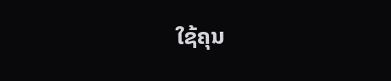ໃຊ້ຄຸນ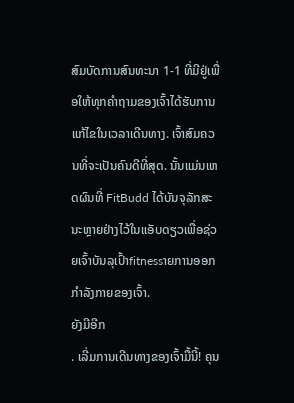ສົມບັດການສົນທະນາ 1-1 ທີ່ມີຢູ່ເພື່ອໃຫ້ທຸກຄໍາຖາມຂອງເຈົ້າໄດ້ຮັບການແກ້ໄຂໃນເວລາເດີນທາງ. ເຈົ້າສົມຄວນທີ່ຈະເປັນຄົນດີທີ່ສຸດ. ນັ້ນແມ່ນເຫດຜົນທີ່ FitBudd ໄດ້ບັນຈຸລັກສະນະຫຼາຍຢ່າງໄວ້ໃນແອັບດຽວເພື່ອຊ່ວຍເຈົ້າບັນລຸເປົ້າfitnessາຍການອອກກໍາລັງກາຍຂອງເຈົ້າ.
ຍັງມີອີກ
. ເລີ່ມການເດີນທາງຂອງເຈົ້າມື້ນີ້! ຄຸນ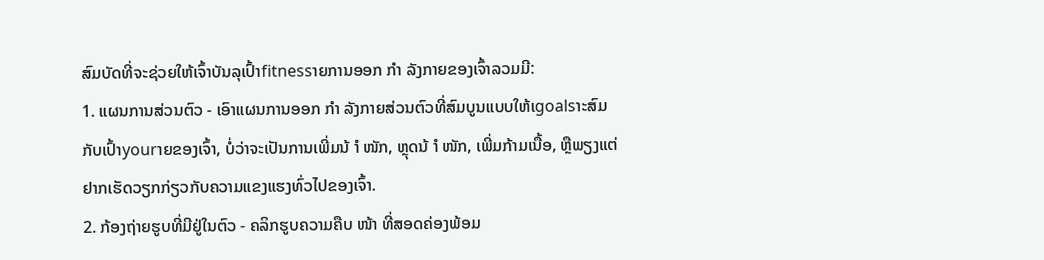ສົມບັດທີ່ຈະຊ່ວຍໃຫ້ເຈົ້າບັນລຸເປົ້າfitnessາຍການອອກ ກຳ ລັງກາຍຂອງເຈົ້າລວມມີ:
1. ແຜນການສ່ວນຕົວ - ເອົາແຜນການອອກ ກຳ ລັງກາຍສ່ວນຕົວທີ່ສົມບູນແບບໃຫ້ເgoalsາະສົມກັບເປົ້າyourາຍຂອງເຈົ້າ, ບໍ່ວ່າຈະເປັນການເພີ່ມນ້ ຳ ໜັກ, ຫຼຸດນ້ ຳ ໜັກ, ເພີ່ມກ້າມເນື້ອ, ຫຼືພຽງແຕ່ຢາກເຮັດວຽກກ່ຽວກັບຄວາມແຂງແຮງທົ່ວໄປຂອງເຈົ້າ.
2. ກ້ອງຖ່າຍຮູບທີ່ມີຢູ່ໃນຕົວ - ຄລິກຮູບຄວາມຄືບ ໜ້າ ທີ່ສອດຄ່ອງພ້ອມ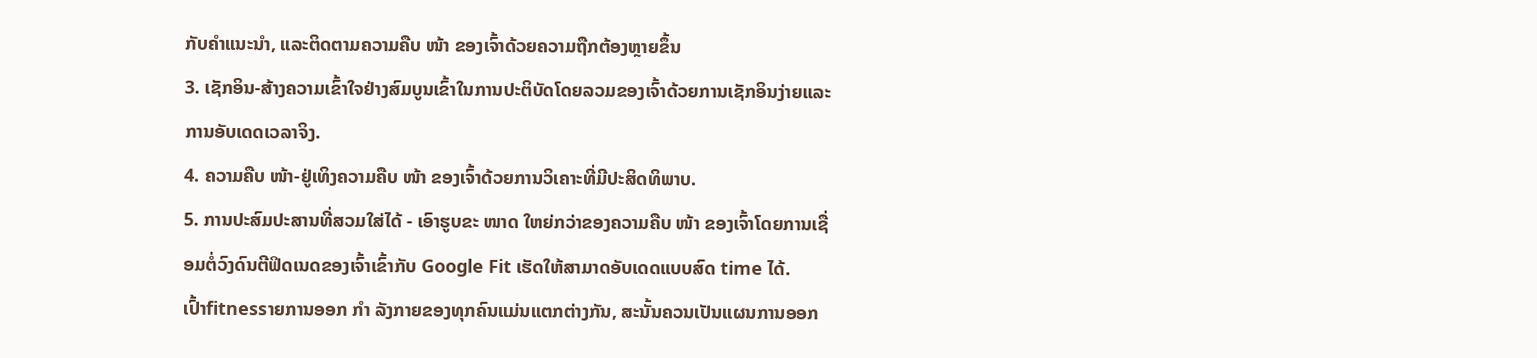ກັບຄໍາແນະນໍາ, ແລະຕິດຕາມຄວາມຄືບ ໜ້າ ຂອງເຈົ້າດ້ວຍຄວາມຖືກຕ້ອງຫຼາຍຂຶ້ນ
3. ເຊັກອິນ-ສ້າງຄວາມເຂົ້າໃຈຢ່າງສົມບູນເຂົ້າໃນການປະຕິບັດໂດຍລວມຂອງເຈົ້າດ້ວຍການເຊັກອິນງ່າຍແລະການອັບເດດເວລາຈິງ.
4. ຄວາມຄືບ ໜ້າ-ຢູ່ເທິງຄວາມຄືບ ໜ້າ ຂອງເຈົ້າດ້ວຍການວິເຄາະທີ່ມີປະສິດທິພາບ.
5. ການປະສົມປະສານທີ່ສວມໃສ່ໄດ້ - ເອົາຮູບຂະ ໜາດ ໃຫຍ່ກວ່າຂອງຄວາມຄືບ ໜ້າ ຂອງເຈົ້າໂດຍການເຊື່ອມຕໍ່ວົງດົນຕີຟິດເນດຂອງເຈົ້າເຂົ້າກັບ Google Fit ເຮັດໃຫ້ສາມາດອັບເດດແບບສົດ time ໄດ້.
ເປົ້າfitnessາຍການອອກ ກຳ ລັງກາຍຂອງທຸກຄົນແມ່ນແຕກຕ່າງກັນ, ສະນັ້ນຄວນເປັນແຜນການອອກ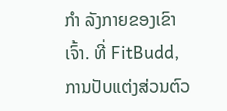ກຳ ລັງກາຍຂອງເຂົາເຈົ້າ. ທີ່ FitBudd, ການປັບແຕ່ງສ່ວນຕົວ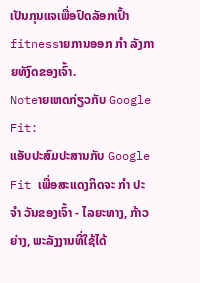ເປັນກຸນແຈເພື່ອປົດລັອກເປົ້າfitnessາຍການອອກ ກຳ ລັງກາຍທັງົດຂອງເຈົ້າ.
Noteາຍເຫດກ່ຽວກັບ Google Fit:
ແອັບປະສົມປະສານກັບ Google Fit ເພື່ອສະແດງກິດຈະ ກຳ ປະ ຈຳ ວັນຂອງເຈົ້າ - ໄລຍະທາງ, ກ້າວຍ່າງ, ພະລັງງານທີ່ໃຊ້ໄດ້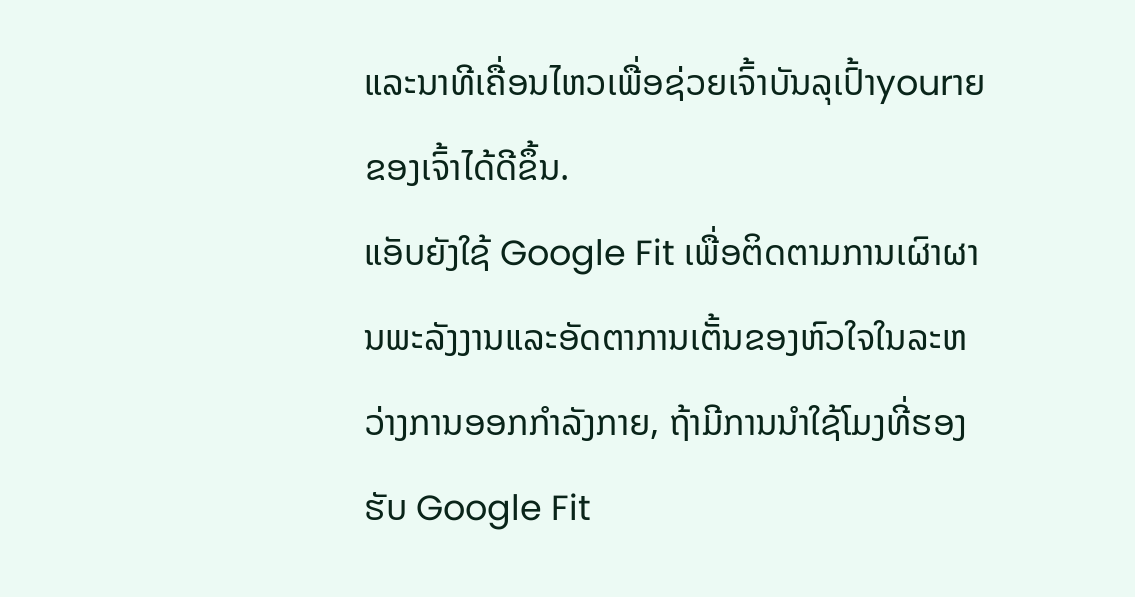ແລະນາທີເຄື່ອນໄຫວເພື່ອຊ່ວຍເຈົ້າບັນລຸເປົ້າyourາຍຂອງເຈົ້າໄດ້ດີຂຶ້ນ.
ແອັບຍັງໃຊ້ Google Fit ເພື່ອຕິດຕາມການເຜົາຜານພະລັງງານແລະອັດຕາການເຕັ້ນຂອງຫົວໃຈໃນລະຫວ່າງການອອກກໍາລັງກາຍ, ຖ້າມີການນໍາໃຊ້ໂມງທີ່ຮອງຮັບ Google Fit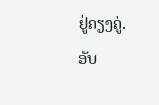ຢູ່ຄຽງຄູ່.
ອັບ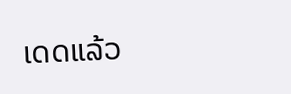ເດດແລ້ວ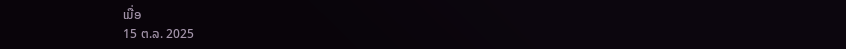ເມື່ອ
15 ຕ.ລ. 2025